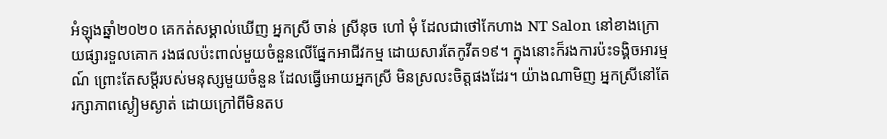អំឡុងឆ្នាំ២០២០ គេកត់សម្គាល់ឃើញ អ្នកស្រី ចាន់ ស្រីនុច ហៅ មុំ ដែលជាថៅកែហាង NT Salon នៅខាងក្រោយផ្សារទួលគោក រងផលប៉ះពាល់មួយចំនួនលើផ្នែកអាជីវកម្ម ដោយសារតែកូវីត១៩។ ក្នុងនោះក៏រងការប៉ះទង្គិចអារម្មណ៍ ព្រោះតែសម្ដីរបស់មនុស្សមួយចំនួន ដែលធ្វើអោយអ្នកស្រី មិនស្រលះចិត្តផងដែរ។ យ៉ាងណាមិញ អ្នកស្រីនៅតែរក្សាភាពស្ងៀមស្ងាត់ ដោយក្រៅពីមិនតប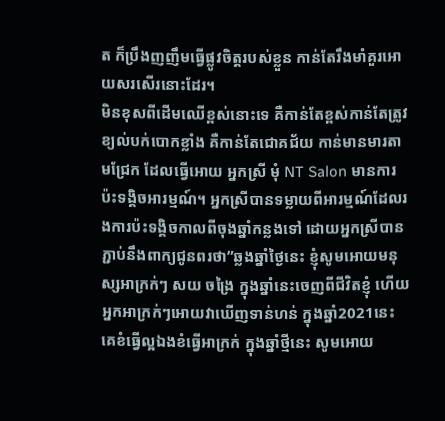ត ក៏ប្រឹងញញឹមធ្វើផ្លូវចិត្តរបស់ខ្លួន កាន់តែរឹងមាំគួរអោយសរសើរនោះដែរ។
មិនខុសពីដើមឈើខ្ពស់នោះទេ គឺកាន់តែខ្ពស់កាន់តែត្រូវខ្យល់បក់បោកខ្លាំង គឺកាន់តែជោគជ័យ កាន់មានមារតាមជ្រែក ដែលធ្វើអោយ អ្នកស្រី មុំ NT Salon មានការប៉ះទង្គិចអារម្មណ៍។ អ្នកស្រីបានទម្លាយពីអារម្មណ៍ដែលរងការប៉ះទង្គិចកាលពីចុងឆ្នាំកន្លងទៅ ដោយអ្នកស្រីបានភ្ជាប់នឹងពាក្យជូនពរថា”ឆ្លងឆ្នាំថ្ងៃនេះ ខ្ញុំសូមអោយមនុស្សអាក្រក់ៗ សយ ចង្រៃ ក្នុងឆ្នាំនេះចេញពីជីវិតខ្ញុំ ហេីយអ្នកអាក្រក់ៗអោយវាឃេីញទាន់ហន់ ក្នុងឆ្នាំ2021នេះ គេខំធ្វេីល្អឯងខំធ្វេីអាក្រក់ ក្នុងឆ្នាំថ្មីនេះ សូមអោយ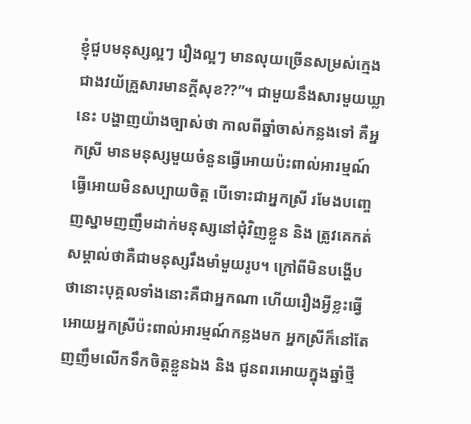ខ្ញុំជួបមនុស្សល្អៗ រឿងល្អៗ មានលុយច្រេីនសម្រស់ក្មេងជាងវយ័គ្រួសារមានក្ដីសុខ??”។ ជាមួយនឹងសារមួយឃ្លានេះ បង្ហាញយ៉ាងច្បាស់ថា កាលពីឆ្នាំចាស់កន្លងទៅ គឺអ្នកស្រី មានមនុស្សមួយចំនួនធ្វើអោយប៉ះពាល់អារម្មណ៍ ធ្វើអោយមិនសប្បាយចិត្ត បើទោះជាអ្នកស្រី រមែងបញ្ចេញស្នាមញញឹមដាក់មនុស្សនៅជុំវិញខ្លួន និង ត្រូវគេកត់សម្គាល់ថាគឺជាមនុស្សរឹងមាំមួយរូប។ ក្រៅពីមិនបង្ហើបថានោះបុគ្គលទាំងនោះគឺជាអ្នកណា ហើយរឿងអ្វីខ្លះធ្វើអោយអ្នកស្រីប៉ះពាល់អារម្មណ៍កន្លងមក អ្នកស្រីក៏នៅតែញញឹមលើកទឹកចិត្តខ្លួនឯង និង ជូនពរអោយក្នុងឆ្នាំថ្មី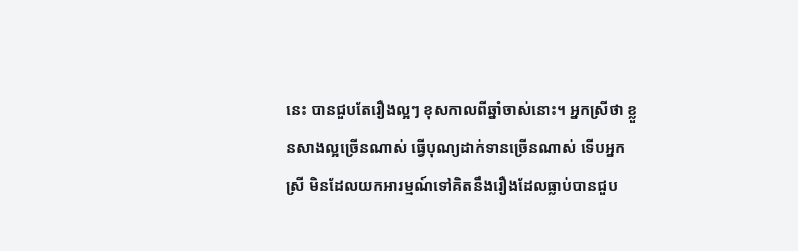នេះ បានជួបតែរឿងល្អៗ ខុសកាលពីឆ្នាំចាស់នោះ។ អ្នកស្រីថា ខ្លួនសាងល្អច្រើនណាស់ ធ្វើបុណ្យដាក់ទានច្រើនណាស់ ទើបអ្នកស្រី មិនដែលយកអារម្មណ៍ទៅគិតនឹងរឿងដែលធ្លាប់បានជួប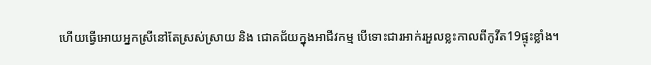ហើយធ្វើអោយអ្នកស្រីនៅតែស្រស់ស្រាយ និង ជោគជ័យក្នុងអាជីវកម្ម បើទោះជារអាក់រអួលខ្លះកាលពីកូវីត19ផ្ទុះខ្លាំង។